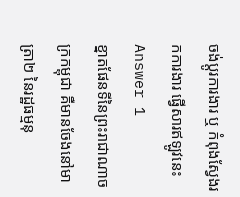ចង់ប្តូរការងារ ឬ កំពុងស្វែងរកការងារ ផ្វើសារឥឡូវនេះ
Answer 1
ខ្នាតផែនទីនៃព្រះរាជាណាចក្រកម្ពុជា គឺមានចែងនៅមាត្រា២ នៃរដ្ឋធម្មនុ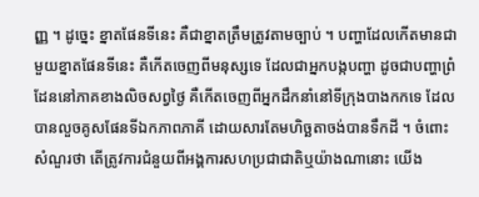ញ្ញ ។ ដូច្នេះ ខ្នាតផែនទីនេះ គឺជាខ្នាតត្រឹមត្រូវតាមច្បាប់ ។ បញ្ហាដែលកើតមានជាមួយខ្នាតផែនទីនេះ គឺកើតចេញពីមនុស្សទេ ដែលជាអ្នកបង្កបញ្ហា ដូចជាបញ្ហាព្រំដែននៅភាគខាងលិចសព្វថ្ងៃ គឺកើតចេញពីអ្នកដឹកនាំនៅទីក្រុងបាងកកទេ ដែលបានលួចគូសផែនទីឯកភាពភាគី ដោយសារតែមហិច្ឆតាចង់បានទឹកដី ។ ចំពោះសំណួរថា តើត្រូវការជំនួយពីអង្គការសហប្រជាជាតិឬយ៉ាងណានោះ យើង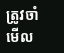ត្រូវចាំមើល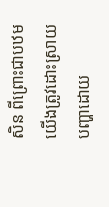សិន ពីព្រោះជាបឋមយើងត្រូវដោះស្រាយបញ្ហាដោយ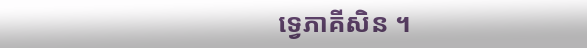ទ្វេភាគីសិន ។